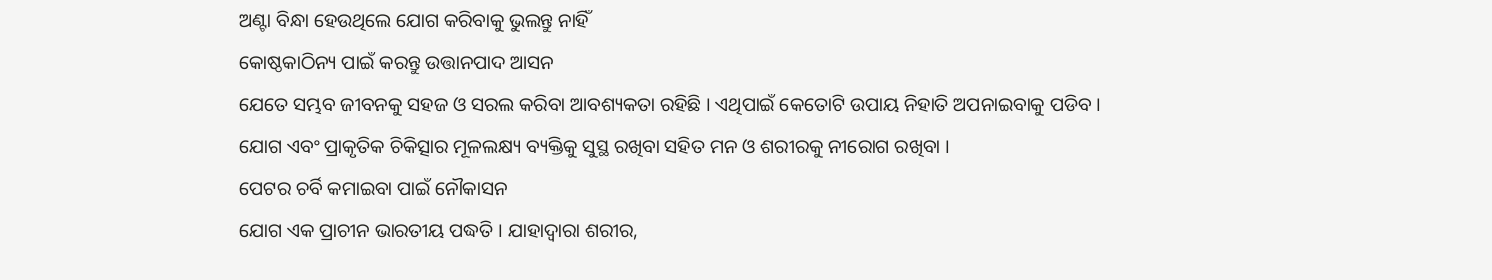ଅଣ୍ଟା ବିନ୍ଧା ହେଉଥିଲେ ଯୋଗ କରିବାକୁ ଭୁଲନ୍ତୁ ନାହିଁ
କୋଷ୍ଠକାଠିନ୍ୟ ପାଇଁ କରନ୍ତୁ ଉତ୍ତାନପାଦ ଆସନ
ଯେତେ ସମ୍ଭବ ଜୀବନକୁ ସହଜ ଓ ସରଲ କରିବା ଆବଶ୍ୟକତା ରହିଛି । ଏଥିପାଇଁ କେତୋଟି ଉପାୟ ନିହାତି ଅପନାଇବାକୁ ପଡିବ ।
ଯୋଗ ଏବଂ ପ୍ରାକୃତିକ ଚିକିତ୍ସାର ମୂଳଲକ୍ଷ୍ୟ ବ୍ୟକ୍ତିକୁ ସୁସ୍ଥ ରଖିବା ସହିତ ମନ ଓ ଶରୀରକୁ ନୀରୋଗ ରଖିବା ।
ପେଟର ଚର୍ବି କମାଇବା ପାଇଁ ନୌକାସନ
ଯୋଗ ଏକ ପ୍ରାଚୀନ ଭାରତୀୟ ପଦ୍ଧତି । ଯାହାଦ୍ୱାରା ଶରୀର,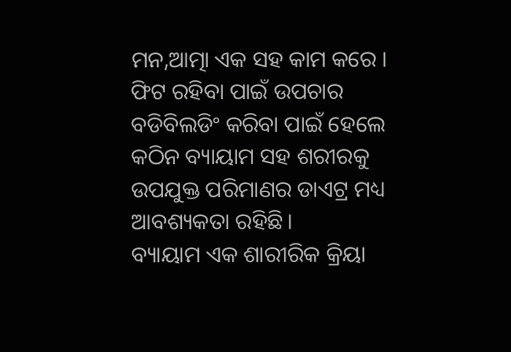ମନ,ଆତ୍ମା ଏକ ସହ କାମ କରେ ।
ଫିଟ ରହିବା ପାଇଁ ଉପଚାର
ବଡିବିଲଡିଂ କରିବା ପାଇଁ ହେଲେ କଠିନ ବ୍ୟାୟାମ ସହ ଶରୀରକୁ ଉପଯୁକ୍ତ ପରିମାଣର ଡାଏଟ୍ର ମଧ୍ୟ ଆବଶ୍ୟକତା ରହିଛି।
ବ୍ୟାୟାମ ଏକ ଶାରୀରିକ କ୍ରିୟା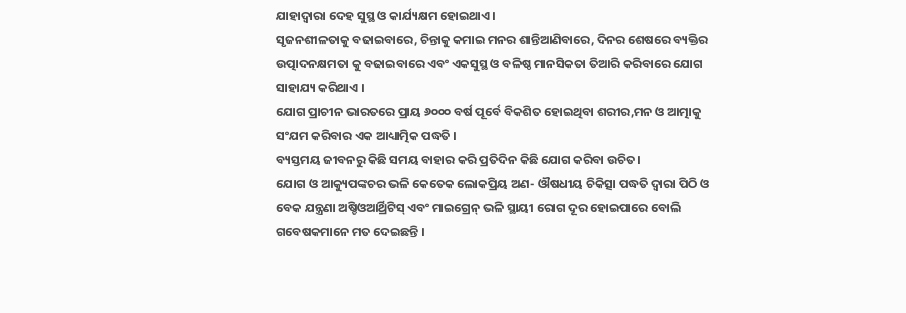ଯାହାଦ୍ୱାରା ଦେହ ସୁସ୍ଥ ଓ କାର୍ଯ୍ୟକ୍ଷମ ହୋଇଥାଏ ।
ସୃଜନଶୀଳତାକୁ ବଢାଇବାରେ, ଚିନ୍ତାକୁ କମାଇ ମନର ଶାନ୍ତିଆଣିବାରେ, ଦିନର ଶେଷରେ ବ୍ୟକ୍ତିର ଉତ୍ପାଦନକ୍ଷମତା କୁ ବଢାଇବାରେ ଏବଂ ଏକସୁସ୍ଥ ଓ ବଳିଷ୍ଠ ମାନସିକତା ତିଆରି କରିବାରେ ଯୋଗ ସାହାଯ୍ୟ କରିଥାଏ ।
ଯୋଗ ପ୍ରାଚୀନ ଭାରତରେ ପ୍ରାୟ ୬୦୦୦ ବର୍ଷ ପୂର୍ବେ ବିକଶିତ ହୋଇଥିବା ଶରୀର,ମନ ଓ ଆତ୍ମାକୁ ସଂଯମ କରିବାର ଏକ ଆଧ୍ୟାତ୍ମିକ ପଦ୍ଧତି ।
ବ୍ୟସ୍ତମୟ ଜୀବନରୁ କିଛି ସମୟ ବାହାର କରି ପ୍ରତିଦିନ କିଛି ଯୋଗ କରିବା ଉଚିତ।
ଯୋଗ ଓ ଆକ୍ୟୁପଙ୍କଚର ଭଳି କେତେକ ଲୋକପ୍ରିୟ ଅଣ- ଔଷଧୀୟ ଚିକିତ୍ସା ପଦ୍ଧତି ଦ୍ଵାରା ପିଠି ଓ ବେକ ଯନ୍ତ୍ରଣା ଅଷ୍ଚିଓଆର୍ଥ୍ରିଟିସ୍ ଏବଂ ମାଇଗ୍ରେନ୍ ଭଳି ସ୍ଥାୟୀ ରୋଗ ଦୂର ହୋଇପାରେ ବୋଲି ଗବେଷକମାନେ ମତ ଦେଇଛନ୍ତି ।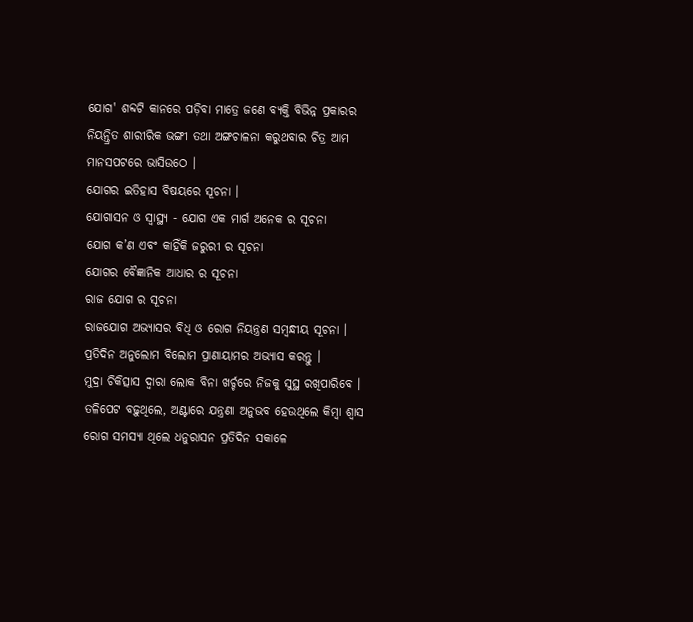ଯୋଗ' ଶବ୍ଦଟି କାନରେ ପଡ଼ିବା ମାତ୍ରେ ଜଣେ ବ୍ୟକ୍ତି ବିଭିନ୍ନ ପ୍ରକାରର ନିୟନ୍ତ୍ରିତ ଶାରୀରିକ ଭଙ୍ଗୀ ତଥା ଅଙ୍ଗଚାଳନା କରୁଥବାର ଚିତ୍ର ଆମ ମାନସପଟରେ ଭାସିଉଠେ ।
ଯୋଗର ଇତିହାସ ବିଷୟରେ ସୂଚନା ।
ଯୋଗାସନ ଓ ସ୍ଵାସ୍ଥ୍ୟ - ଯୋଗ ଏକ ମାର୍ଗ ଅନେକ ର ସୂଚନା
ଯୋଗ କ’ଣ ଏବଂ କାହିଁକି ଜରୁରୀ ର ସୂଚନା
ଯୋଗର ବୈଜ୍ଞାନିକ ଆଧାର ର ସୂଚନା
ରାଜ ଯୋଗ ର ସୂଚନା
ରାଜଯୋଗ ଅଭ୍ୟାସର ବିଧି ଓ ରୋଗ ନିୟନ୍ତ୍ରଣ ସମ୍ବନ୍ଧୀୟ ସୂଚନା ।
ପ୍ରତିଦିନ ଅନୁଲୋମ ବିଲୋମ ପ୍ରାଣାୟାମର ଅଭ୍ୟାସ କରନ୍ତୁ ।
ମୁଦ୍ରା ଚିକିତ୍ସାସ ଦ୍ଵାରା ଲୋକ ବିନା ଖର୍ଚ୍ଚରେ ନିଜକୁ ସୁସ୍ଥ ରଖିପାରିବେ ।
ତଳିପେଟ ବଢ଼ୁଥିଲେ, ଅଣ୍ଟାରେ ଯନ୍ତ୍ରଣା ଅନୁଭବ ହେଉଥିଲେ କିମ୍ବା ଶ୍ୱାସ ରୋଗ ସମସ୍ୟା ଥିଲେ ଧନୁରାସନ ପ୍ରତିଦିନ ସକାଳେ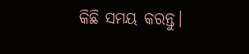କିଛି ସମୟ କରନ୍ତୁ।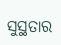ସୁସ୍ଥତାର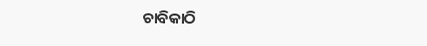ଚାବିକାଠି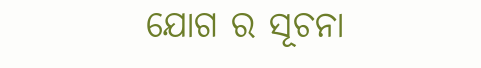ଯୋଗ ର ସୂଚନା